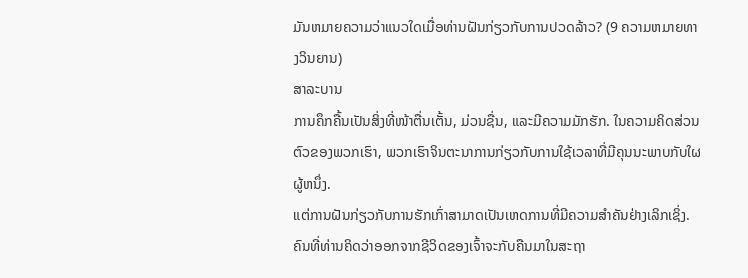ມັນຫມາຍຄວາມວ່າແນວໃດເມື່ອທ່ານຝັນກ່ຽວກັບການປວດລ້າວ? (9 ຄວາມຫມາຍທາງວິນຍານ)
ສາລະບານ
ການຄຶກຄື້ນເປັນສິ່ງທີ່ໜ້າຕື່ນເຕັ້ນ, ມ່ວນຊື່ນ, ແລະມີຄວາມມັກຮັກ. ໃນຄວາມຄິດສ່ວນຕົວຂອງພວກເຮົາ, ພວກເຮົາຈິນຕະນາການກ່ຽວກັບການໃຊ້ເວລາທີ່ມີຄຸນນະພາບກັບໃຜຜູ້ຫນຶ່ງ.
ແຕ່ການຝັນກ່ຽວກັບການຮັກເກົ່າສາມາດເປັນເຫດການທີ່ມີຄວາມສໍາຄັນຢ່າງເລິກເຊິ່ງ. ຄົນທີ່ທ່ານຄິດວ່າອອກຈາກຊີວິດຂອງເຈົ້າຈະກັບຄືນມາໃນສະຖາ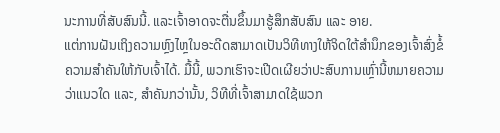ນະການທີ່ສັບສົນນີ້. ແລະເຈົ້າອາດຈະຕື່ນຂຶ້ນມາຮູ້ສຶກສັບສົນ ແລະ ອາຍ.
ແຕ່ການຝັນເຖິງຄວາມຫຼົງໄຫຼໃນອະດີດສາມາດເປັນວິທີທາງໃຫ້ຈິດໃຕ້ສຳນຶກຂອງເຈົ້າສົ່ງຂໍ້ຄວາມສຳຄັນໃຫ້ກັບເຈົ້າໄດ້. ມື້ນີ້, ພວກເຮົາຈະເປີດເຜີຍວ່າປະສົບການເຫຼົ່ານີ້ຫມາຍຄວາມວ່າແນວໃດ ແລະ, ສໍາຄັນກວ່ານັ້ນ, ວິທີທີ່ເຈົ້າສາມາດໃຊ້ພວກ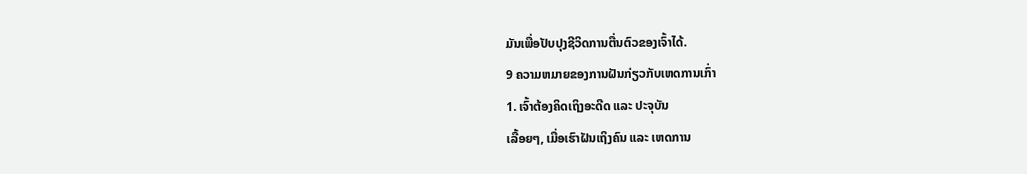ມັນເພື່ອປັບປຸງຊີວິດການຕື່ນຕົວຂອງເຈົ້າໄດ້.
9 ຄວາມຫມາຍຂອງການຝັນກ່ຽວກັບເຫດການເກົ່າ
1. ເຈົ້າຕ້ອງຄິດເຖິງອະດີດ ແລະ ປະຈຸບັນ
ເລື້ອຍໆ, ເມື່ອເຮົາຝັນເຖິງຄົນ ແລະ ເຫດການ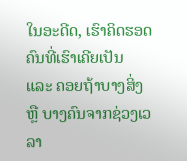ໃນອະດີດ, ເຮົາຄິດຮອດຄົນທີ່ເຮົາເຄີຍເປັນ ແລະ ຄອຍຖ້າບາງສິ່ງ ຫຼື ບາງຄົນຈາກຊ່ວງເວລາ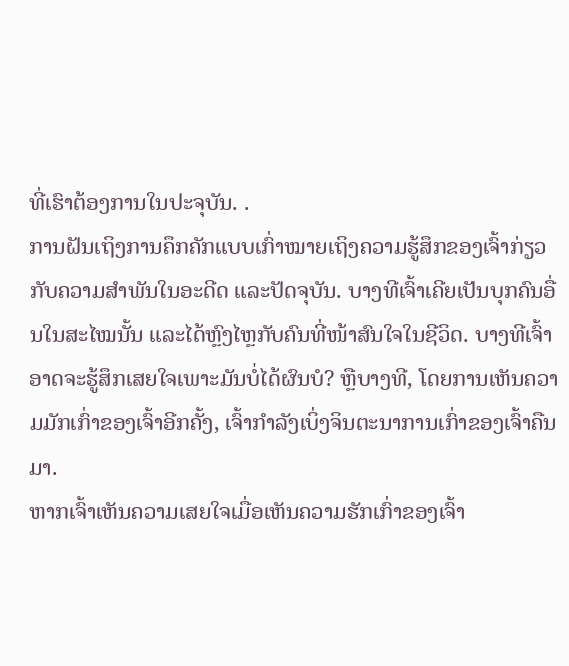ທີ່ເຮົາຕ້ອງການໃນປະຈຸບັນ. .
ການຝັນເຖິງການຄຶກຄັກແບບເກົ່າໝາຍເຖິງຄວາມຮູ້ສຶກຂອງເຈົ້າກ່ຽວກັບຄວາມສຳພັນໃນອະດີດ ແລະປັດຈຸບັນ. ບາງທີເຈົ້າເຄີຍເປັນບຸກຄົນອື່ນໃນສະໄໝນັ້ນ ແລະໄດ້ຫຼົງໄຫຼກັບຄົນທີ່ໜ້າສົນໃຈໃນຊີວິດ. ບາງທີເຈົ້າອາດຈະຮູ້ສຶກເສຍໃຈເພາະມັນບໍ່ໄດ້ຜົນບໍ? ຫຼືບາງທີ, ໂດຍການເຫັນຄວາມມັກເກົ່າຂອງເຈົ້າອີກຄັ້ງ, ເຈົ້າກຳລັງເບິ່ງຈິນຕະນາການເກົ່າຂອງເຈົ້າຄືນມາ.
ຫາກເຈົ້າເຫັນຄວາມເສຍໃຈເມື່ອເຫັນຄວາມຮັກເກົ່າຂອງເຈົ້າ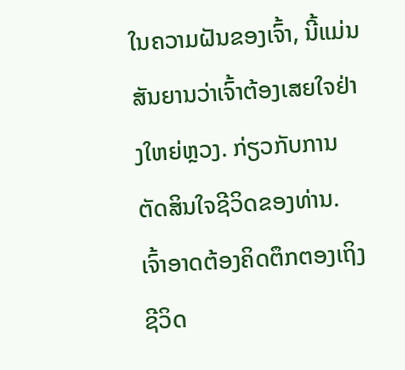ໃນຄວາມຝັນຂອງເຈົ້າ, ນີ້ແມ່ນສັນຍານວ່າເຈົ້າຕ້ອງເສຍໃຈຢ່າງໃຫຍ່ຫຼວງ. ກ່ຽວກັບການຕັດສິນໃຈຊີວິດຂອງທ່ານ. ເຈົ້າອາດຕ້ອງຄິດຕຶກຕອງເຖິງຊີວິດ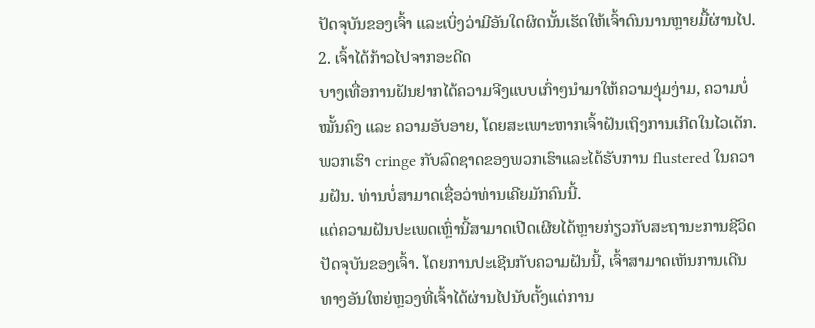ປັດຈຸບັນຂອງເຈົ້າ ແລະເບິ່ງວ່າມີອັນໃດຜິດນັ້ນເຮັດໃຫ້ເຈົ້າດົນນານຫຼາຍມື້ຜ່ານໄປ.
2. ເຈົ້າໄດ້ກ້າວໄປຈາກອະດີດ
ບາງເທື່ອການຝັນຢາກໄດ້ຄວາມຈີງແບບເກົ່າໆນຳມາໃຫ້ຄວາມງຸ່ມງ່າມ, ຄວາມບໍ່ໝັ້ນຄົງ ແລະ ຄວາມອັບອາຍ, ໂດຍສະເພາະຫາກເຈົ້າຝັນເຖິງການເກີດໃນໄວເດັກ. ພວກເຮົາ cringe ກັບລົດຊາດຂອງພວກເຮົາແລະໄດ້ຮັບການ flustered ໃນຄວາມຝັນ. ທ່ານບໍ່ສາມາດເຊື່ອວ່າທ່ານເຄີຍມັກຄົນນີ້.
ແຕ່ຄວາມຝັນປະເພດເຫຼົ່ານີ້ສາມາດເປີດເຜີຍໄດ້ຫຼາຍກ່ຽວກັບສະຖານະການຊີວິດປັດຈຸບັນຂອງເຈົ້າ. ໂດຍການປະເຊີນກັບຄວາມຝັນນີ້, ເຈົ້າສາມາດເຫັນການເດີນທາງອັນໃຫຍ່ຫຼວງທີ່ເຈົ້າໄດ້ຜ່ານໄປນັບຕັ້ງແຕ່ການ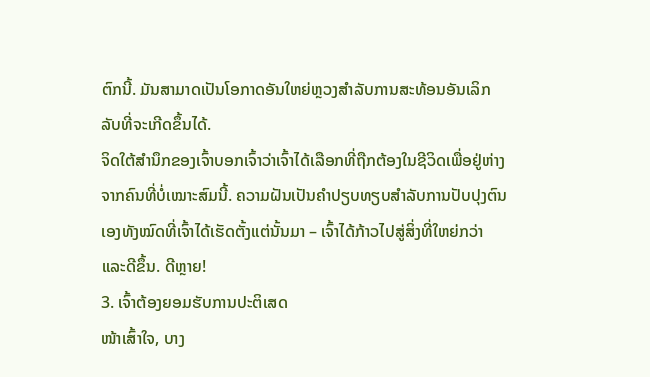ຕົກນີ້. ມັນສາມາດເປັນໂອກາດອັນໃຫຍ່ຫຼວງສຳລັບການສະທ້ອນອັນເລິກລັບທີ່ຈະເກີດຂຶ້ນໄດ້.
ຈິດໃຕ້ສຳນຶກຂອງເຈົ້າບອກເຈົ້າວ່າເຈົ້າໄດ້ເລືອກທີ່ຖືກຕ້ອງໃນຊີວິດເພື່ອຢູ່ຫ່າງຈາກຄົນທີ່ບໍ່ເໝາະສົມນີ້. ຄວາມຝັນເປັນຄຳປຽບທຽບສຳລັບການປັບປຸງຕົນເອງທັງໝົດທີ່ເຈົ້າໄດ້ເຮັດຕັ້ງແຕ່ນັ້ນມາ – ເຈົ້າໄດ້ກ້າວໄປສູ່ສິ່ງທີ່ໃຫຍ່ກວ່າ ແລະດີຂຶ້ນ. ດີຫຼາຍ!
3. ເຈົ້າຕ້ອງຍອມຮັບການປະຕິເສດ
ໜ້າເສົ້າໃຈ, ບາງ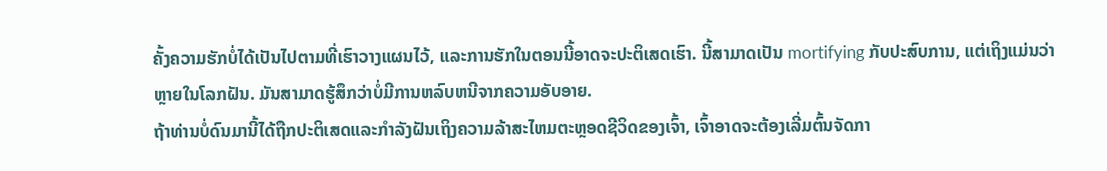ຄັ້ງຄວາມຮັກບໍ່ໄດ້ເປັນໄປຕາມທີ່ເຮົາວາງແຜນໄວ້, ແລະການຮັກໃນຕອນນີ້ອາດຈະປະຕິເສດເຮົາ. ນີ້ສາມາດເປັນ mortifying ກັບປະສົບການ, ແຕ່ເຖິງແມ່ນວ່າຫຼາຍໃນໂລກຝັນ. ມັນສາມາດຮູ້ສຶກວ່າບໍ່ມີການຫລົບຫນີຈາກຄວາມອັບອາຍ.
ຖ້າທ່ານບໍ່ດົນມານີ້ໄດ້ຖືກປະຕິເສດແລະກໍາລັງຝັນເຖິງຄວາມລ້າສະໄຫມຕະຫຼອດຊີວິດຂອງເຈົ້າ, ເຈົ້າອາດຈະຕ້ອງເລີ່ມຕົ້ນຈັດກາ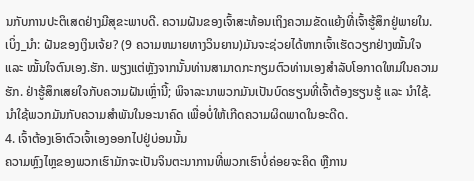ນກັບການປະຕິເສດຢ່າງມີສຸຂະພາບດີ. ຄວາມຝັນຂອງເຈົ້າສະທ້ອນເຖິງຄວາມຂັດແຍ້ງທີ່ເຈົ້າຮູ້ສຶກຢູ່ພາຍໃນ.
ເບິ່ງ_ນຳ: ຝັນຂອງເງິນເຈ້ຍ? (9 ຄວາມຫມາຍທາງວິນຍານ)ມັນຈະຊ່ວຍໄດ້ຫາກເຈົ້າເຮັດວຽກຢ່າງໝັ້ນໃຈ ແລະ ໝັ້ນໃຈຕົນເອງ.ຮັກ. ພຽງແຕ່ຫຼັງຈາກນັ້ນທ່ານສາມາດກະກຽມຕົວທ່ານເອງສໍາລັບໂອກາດໃຫມ່ໃນຄວາມຮັກ. ຢ່າຮູ້ສຶກເສຍໃຈກັບຄວາມຝັນເຫຼົ່ານີ້; ພິຈາລະນາພວກມັນເປັນບົດຮຽນທີ່ເຈົ້າຕ້ອງຮຽນຮູ້ ແລະ ນຳໃຊ້. ນຳໃຊ້ພວກມັນກັບຄວາມສຳພັນໃນອະນາຄົດ ເພື່ອບໍ່ໃຫ້ເກີດຄວາມຜິດພາດໃນອະດີດ.
4. ເຈົ້າຕ້ອງເອົາຕົວເຈົ້າເອງອອກໄປຢູ່ບ່ອນນັ້ນ
ຄວາມຫຼົງໄຫຼຂອງພວກເຮົາມັກຈະເປັນຈິນຕະນາການທີ່ພວກເຮົາບໍ່ຄ່ອຍຈະຄິດ ຫຼືການ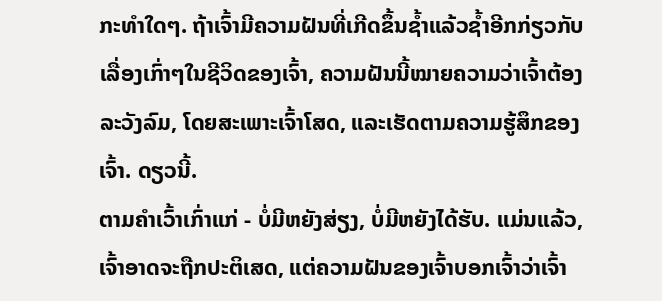ກະທຳໃດໆ. ຖ້າເຈົ້າມີຄວາມຝັນທີ່ເກີດຂຶ້ນຊ້ຳແລ້ວຊໍ້າອີກກ່ຽວກັບເລື່ອງເກົ່າໆໃນຊີວິດຂອງເຈົ້າ, ຄວາມຝັນນີ້ໝາຍຄວາມວ່າເຈົ້າຕ້ອງລະວັງລົມ, ໂດຍສະເພາະເຈົ້າໂສດ, ແລະເຮັດຕາມຄວາມຮູ້ສຶກຂອງເຈົ້າ. ດຽວນີ້.
ຕາມຄຳເວົ້າເກົ່າແກ່ - ບໍ່ມີຫຍັງສ່ຽງ, ບໍ່ມີຫຍັງໄດ້ຮັບ. ແມ່ນແລ້ວ, ເຈົ້າອາດຈະຖືກປະຕິເສດ, ແຕ່ຄວາມຝັນຂອງເຈົ້າບອກເຈົ້າວ່າເຈົ້າ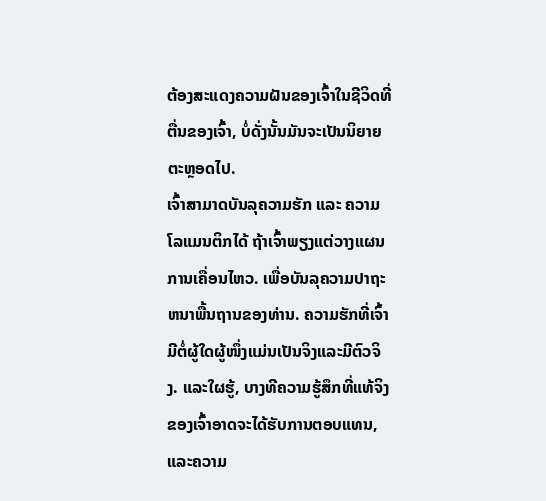ຕ້ອງສະແດງຄວາມຝັນຂອງເຈົ້າໃນຊີວິດທີ່ຕື່ນຂອງເຈົ້າ, ບໍ່ດັ່ງນັ້ນມັນຈະເປັນນິຍາຍຕະຫຼອດໄປ.
ເຈົ້າສາມາດບັນລຸຄວາມຮັກ ແລະ ຄວາມໂລແມນຕິກໄດ້ ຖ້າເຈົ້າພຽງແຕ່ວາງແຜນການເຄື່ອນໄຫວ. ເພື່ອບັນລຸຄວາມປາຖະຫນາພື້ນຖານຂອງທ່ານ. ຄວາມຮັກທີ່ເຈົ້າມີຕໍ່ຜູ້ໃດຜູ້ໜຶ່ງແມ່ນເປັນຈິງແລະມີຕົວຈິງ. ແລະໃຜຮູ້, ບາງທີຄວາມຮູ້ສຶກທີ່ແທ້ຈິງຂອງເຈົ້າອາດຈະໄດ້ຮັບການຕອບແທນ, ແລະຄວາມ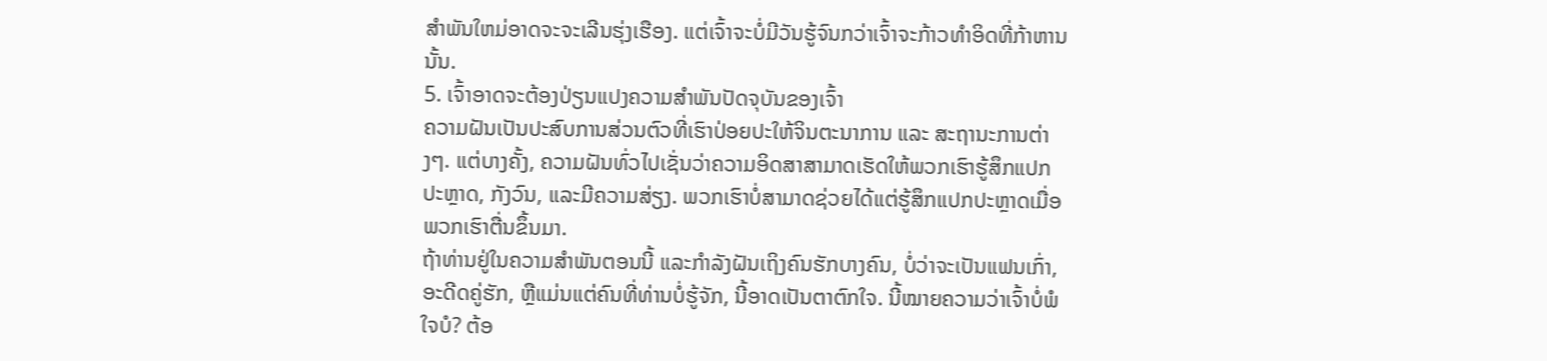ສໍາພັນໃຫມ່ອາດຈະຈະເລີນຮຸ່ງເຮືອງ. ແຕ່ເຈົ້າຈະບໍ່ມີວັນຮູ້ຈົນກວ່າເຈົ້າຈະກ້າວທຳອິດທີ່ກ້າຫານນັ້ນ.
5. ເຈົ້າອາດຈະຕ້ອງປ່ຽນແປງຄວາມສຳພັນປັດຈຸບັນຂອງເຈົ້າ
ຄວາມຝັນເປັນປະສົບການສ່ວນຕົວທີ່ເຮົາປ່ອຍປະໃຫ້ຈິນຕະນາການ ແລະ ສະຖານະການຕ່າງໆ. ແຕ່ບາງຄັ້ງ, ຄວາມຝັນທົ່ວໄປເຊັ່ນວ່າຄວາມອິດສາສາມາດເຮັດໃຫ້ພວກເຮົາຮູ້ສຶກແປກປະຫຼາດ, ກັງວົນ, ແລະມີຄວາມສ່ຽງ. ພວກເຮົາບໍ່ສາມາດຊ່ວຍໄດ້ແຕ່ຮູ້ສຶກແປກປະຫຼາດເມື່ອພວກເຮົາຕື່ນຂຶ້ນມາ.
ຖ້າທ່ານຢູ່ໃນຄວາມສຳພັນຕອນນີ້ ແລະກຳລັງຝັນເຖິງຄົນຮັກບາງຄົນ, ບໍ່ວ່າຈະເປັນແຟນເກົ່າ, ອະດີດຄູ່ຮັກ, ຫຼືແມ່ນແຕ່ຄົນທີ່ທ່ານບໍ່ຮູ້ຈັກ, ນີ້ອາດເປັນຕາຕົກໃຈ. ນີ້ໝາຍຄວາມວ່າເຈົ້າບໍ່ພໍໃຈບໍ? ຕ້ອ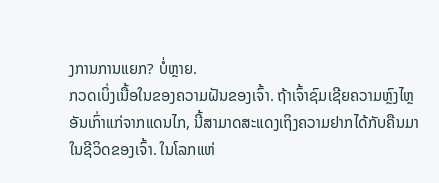ງການການແຍກ? ບໍ່ຫຼາຍ.
ກວດເບິ່ງເນື້ອໃນຂອງຄວາມຝັນຂອງເຈົ້າ. ຖ້າເຈົ້າຊົມເຊີຍຄວາມຫຼົງໄຫຼອັນເກົ່າແກ່ຈາກແດນໄກ, ນີ້ສາມາດສະແດງເຖິງຄວາມຢາກໄດ້ກັບຄືນມາໃນຊີວິດຂອງເຈົ້າ. ໃນໂລກແຫ່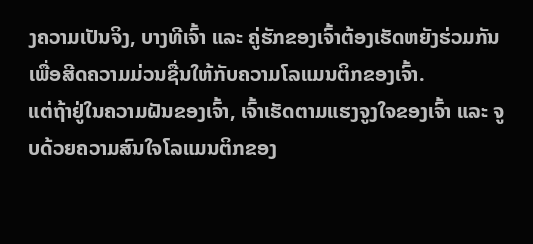ງຄວາມເປັນຈິງ, ບາງທີເຈົ້າ ແລະ ຄູ່ຮັກຂອງເຈົ້າຕ້ອງເຮັດຫຍັງຮ່ວມກັນເພື່ອສີດຄວາມມ່ວນຊື່ນໃຫ້ກັບຄວາມໂລແມນຕິກຂອງເຈົ້າ.
ແຕ່ຖ້າຢູ່ໃນຄວາມຝັນຂອງເຈົ້າ, ເຈົ້າເຮັດຕາມແຮງຈູງໃຈຂອງເຈົ້າ ແລະ ຈູບດ້ວຍຄວາມສົນໃຈໂລແມນຕິກຂອງ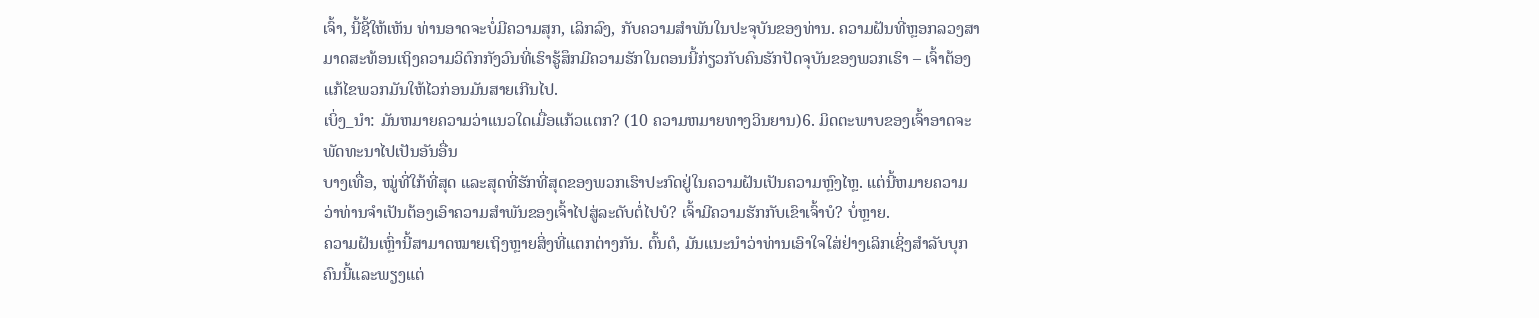ເຈົ້າ, ນີ້ຊີ້ໃຫ້ເຫັນ ທ່ານອາດຈະບໍ່ມີຄວາມສຸກ, ເລິກລົງ, ກັບຄວາມສໍາພັນໃນປະຈຸບັນຂອງທ່ານ. ຄວາມຝັນທີ່ຫຼອກລວງສາມາດສະທ້ອນເຖິງຄວາມວິຕົກກັງວົນທີ່ເຮົາຮູ້ສຶກມີຄວາມຮັກໃນຕອນນີ້ກ່ຽວກັບຄົນຮັກປັດຈຸບັນຂອງພວກເຮົາ – ເຈົ້າຕ້ອງແກ້ໄຂພວກມັນໃຫ້ໄວກ່ອນມັນສາຍເກີນໄປ.
ເບິ່ງ_ນຳ: ມັນຫມາຍຄວາມວ່າແນວໃດເມື່ອແກ້ວແຕກ? (10 ຄວາມຫມາຍທາງວິນຍານ)6. ມິດຕະພາບຂອງເຈົ້າອາດຈະພັດທະນາໄປເປັນອັນອື່ນ
ບາງເທື່ອ, ໝູ່ທີ່ໃກ້ທີ່ສຸດ ແລະສຸດທີ່ຮັກທີ່ສຸດຂອງພວກເຮົາປະກົດຢູ່ໃນຄວາມຝັນເປັນຄວາມຫຼົງໄຫຼ. ແຕ່ນີ້ຫມາຍຄວາມວ່າທ່ານຈໍາເປັນຕ້ອງເອົາຄວາມສໍາພັນຂອງເຈົ້າໄປສູ່ລະດັບຕໍ່ໄປບໍ? ເຈົ້າມີຄວາມຮັກກັບເຂົາເຈົ້າບໍ? ບໍ່ຫຼາຍ.
ຄວາມຝັນເຫຼົ່ານີ້ສາມາດໝາຍເຖິງຫຼາຍສິ່ງທີ່ແຕກຕ່າງກັນ. ຕົ້ນຕໍ, ມັນແນະນໍາວ່າທ່ານເອົາໃຈໃສ່ຢ່າງເລິກເຊິ່ງສໍາລັບບຸກຄົນນີ້ແລະພຽງແຕ່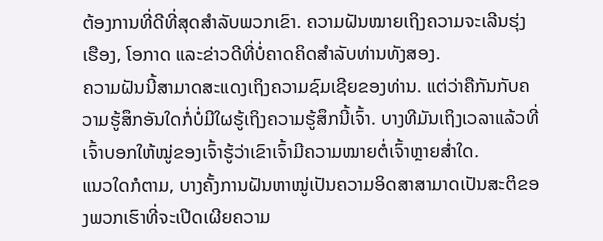ຕ້ອງການທີ່ດີທີ່ສຸດສໍາລັບພວກເຂົາ. ຄວາມຝັນໝາຍເຖິງຄວາມຈະເລີນຮຸ່ງເຮືອງ, ໂອກາດ ແລະຂ່າວດີທີ່ບໍ່ຄາດຄິດສຳລັບທ່ານທັງສອງ.
ຄວາມຝັນນີ້ສາມາດສະແດງເຖິງຄວາມຊົມເຊີຍຂອງທ່ານ. ແຕ່ວ່າຄືກັນກັບຄວາມຮູ້ສຶກອັນໃດກໍ່ບໍ່ມີໃຜຮູ້ເຖິງຄວາມຮູ້ສຶກນີ້ເຈົ້າ. ບາງທີມັນເຖິງເວລາແລ້ວທີ່ເຈົ້າບອກໃຫ້ໝູ່ຂອງເຈົ້າຮູ້ວ່າເຂົາເຈົ້າມີຄວາມໝາຍຕໍ່ເຈົ້າຫຼາຍສໍ່າໃດ.
ແນວໃດກໍຕາມ, ບາງຄັ້ງການຝັນຫາໝູ່ເປັນຄວາມອິດສາສາມາດເປັນສະຕິຂອງພວກເຮົາທີ່ຈະເປີດເຜີຍຄວາມ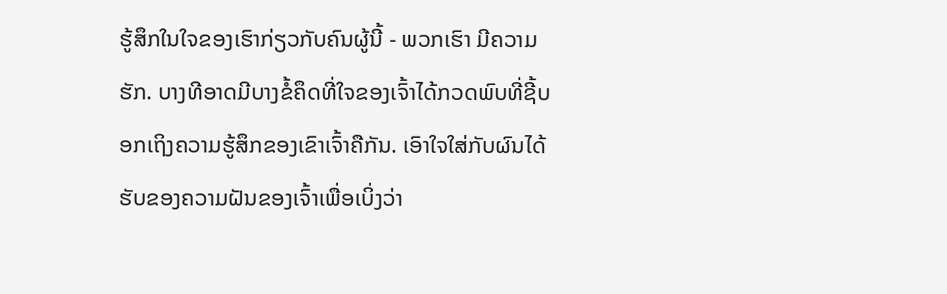ຮູ້ສຶກໃນໃຈຂອງເຮົາກ່ຽວກັບຄົນຜູ້ນີ້ - ພວກເຮົາ ມີຄວາມຮັກ. ບາງທີອາດມີບາງຂໍ້ຄຶດທີ່ໃຈຂອງເຈົ້າໄດ້ກວດພົບທີ່ຊີ້ບອກເຖິງຄວາມຮູ້ສຶກຂອງເຂົາເຈົ້າຄືກັນ. ເອົາໃຈໃສ່ກັບຜົນໄດ້ຮັບຂອງຄວາມຝັນຂອງເຈົ້າເພື່ອເບິ່ງວ່າ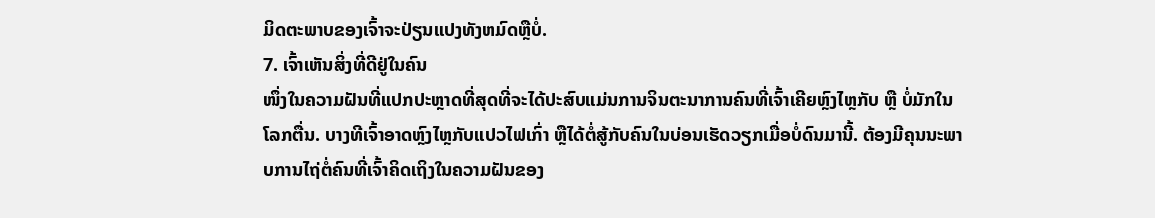ມິດຕະພາບຂອງເຈົ້າຈະປ່ຽນແປງທັງຫມົດຫຼືບໍ່.
7. ເຈົ້າເຫັນສິ່ງທີ່ດີຢູ່ໃນຄົນ
ໜຶ່ງໃນຄວາມຝັນທີ່ແປກປະຫຼາດທີ່ສຸດທີ່ຈະໄດ້ປະສົບແມ່ນການຈິນຕະນາການຄົນທີ່ເຈົ້າເຄີຍຫຼົງໄຫຼກັບ ຫຼື ບໍ່ມັກໃນໂລກຕື່ນ. ບາງທີເຈົ້າອາດຫຼົງໄຫຼກັບແປວໄຟເກົ່າ ຫຼືໄດ້ຕໍ່ສູ້ກັບຄົນໃນບ່ອນເຮັດວຽກເມື່ອບໍ່ດົນມານີ້. ຕ້ອງມີຄຸນນະພາບການໄຖ່ຕໍ່ຄົນທີ່ເຈົ້າຄິດເຖິງໃນຄວາມຝັນຂອງ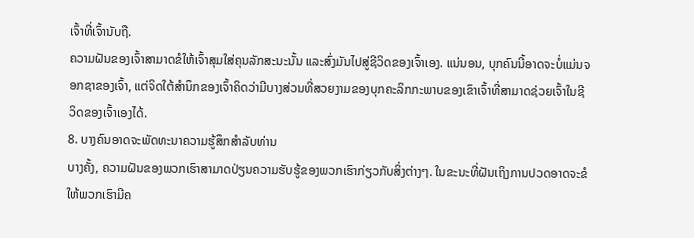ເຈົ້າທີ່ເຈົ້ານັບຖື.
ຄວາມຝັນຂອງເຈົ້າສາມາດຂໍໃຫ້ເຈົ້າສຸມໃສ່ຄຸນລັກສະນະນັ້ນ ແລະສົ່ງມັນໄປສູ່ຊີວິດຂອງເຈົ້າເອງ. ແນ່ນອນ, ບຸກຄົນນີ້ອາດຈະບໍ່ແມ່ນຈອກຊາຂອງເຈົ້າ, ແຕ່ຈິດໃຕ້ສໍານຶກຂອງເຈົ້າຄິດວ່າມີບາງສ່ວນທີ່ສວຍງາມຂອງບຸກຄະລິກກະພາບຂອງເຂົາເຈົ້າທີ່ສາມາດຊ່ວຍເຈົ້າໃນຊີວິດຂອງເຈົ້າເອງໄດ້.
8. ບາງຄົນອາດຈະພັດທະນາຄວາມຮູ້ສຶກສໍາລັບທ່ານ
ບາງຄັ້ງ, ຄວາມຝັນຂອງພວກເຮົາສາມາດປ່ຽນຄວາມຮັບຮູ້ຂອງພວກເຮົາກ່ຽວກັບສິ່ງຕ່າງໆ. ໃນຂະນະທີ່ຝັນເຖິງການປວດອາດຈະຂໍໃຫ້ພວກເຮົາມີຄ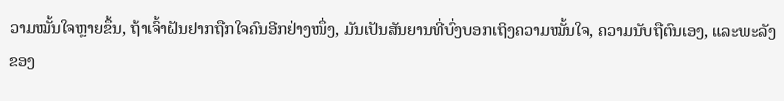ວາມໝັ້ນໃຈຫຼາຍຂຶ້ນ, ຖ້າເຈົ້າຝັນຢາກຖືກໃຈຄົນອີກຢ່າງໜຶ່ງ, ມັນເປັນສັນຍານທີ່ບົ່ງບອກເຖິງຄວາມໝັ້ນໃຈ, ຄວາມນັບຖືຕົນເອງ, ແລະພະລັງຂອງ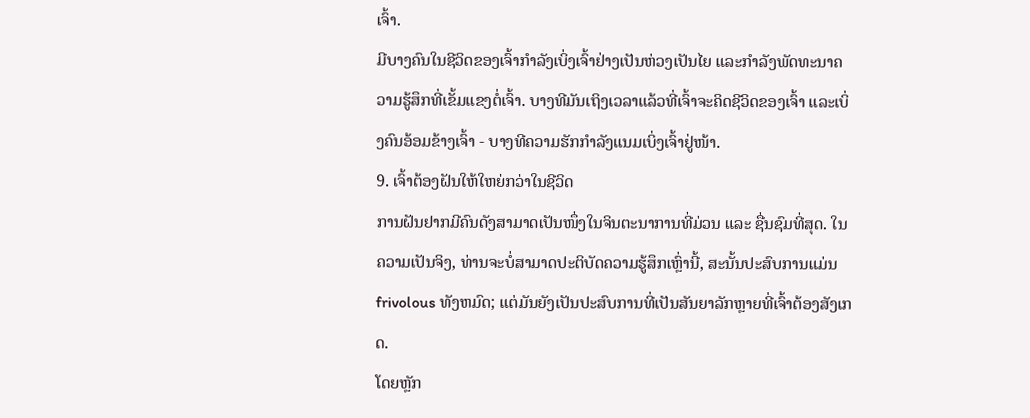ເຈົ້າ.
ມີບາງຄົນໃນຊີວິດຂອງເຈົ້າກຳລັງເບິ່ງເຈົ້າຢ່າງເປັນຫ່ວງເປັນໄຍ ແລະກຳລັງພັດທະນາຄວາມຮູ້ສຶກທີ່ເຂັ້ມແຂງຕໍ່ເຈົ້າ. ບາງທີມັນເຖິງເວລາແລ້ວທີ່ເຈົ້າຈະຄິດຊີວິດຂອງເຈົ້າ ແລະເບິ່ງຄົນອ້ອມຂ້າງເຈົ້າ - ບາງທີຄວາມຮັກກຳລັງແນມເບິ່ງເຈົ້າຢູ່ໜ້າ.
9. ເຈົ້າຕ້ອງຝັນໃຫ້ໃຫຍ່ກວ່າໃນຊີວິດ
ການຝັນຢາກມີຄົນດັງສາມາດເປັນໜຶ່ງໃນຈິນຕະນາການທີ່ມ່ວນ ແລະ ຊື່ນຊົມທີ່ສຸດ. ໃນຄວາມເປັນຈິງ, ທ່ານຈະບໍ່ສາມາດປະຕິບັດຄວາມຮູ້ສຶກເຫຼົ່ານີ້, ສະນັ້ນປະສົບການແມ່ນ frivolous ທັງຫມົດ; ແຕ່ມັນຍັງເປັນປະສົບການທີ່ເປັນສັນຍາລັກຫຼາຍທີ່ເຈົ້າຕ້ອງສັງເກດ.
ໂດຍຫຼັກ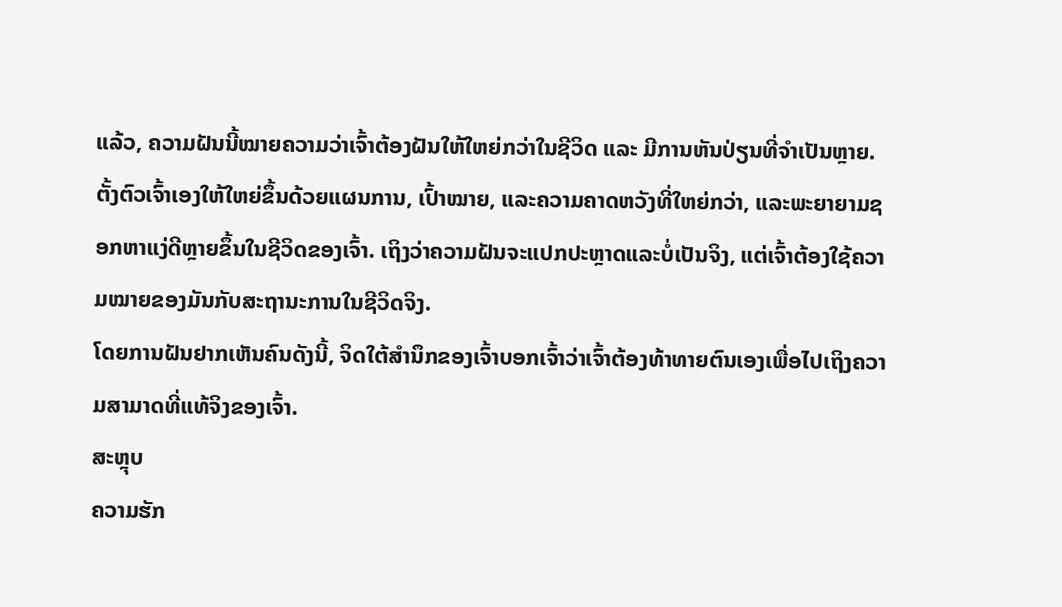ແລ້ວ, ຄວາມຝັນນີ້ໝາຍຄວາມວ່າເຈົ້າຕ້ອງຝັນໃຫ້ໃຫຍ່ກວ່າໃນຊີວິດ ແລະ ມີການຫັນປ່ຽນທີ່ຈຳເປັນຫຼາຍ. ຕັ້ງຕົວເຈົ້າເອງໃຫ້ໃຫຍ່ຂຶ້ນດ້ວຍແຜນການ, ເປົ້າໝາຍ, ແລະຄວາມຄາດຫວັງທີ່ໃຫຍ່ກວ່າ, ແລະພະຍາຍາມຊອກຫາແງ່ດີຫຼາຍຂຶ້ນໃນຊີວິດຂອງເຈົ້າ. ເຖິງວ່າຄວາມຝັນຈະແປກປະຫຼາດແລະບໍ່ເປັນຈິງ, ແຕ່ເຈົ້າຕ້ອງໃຊ້ຄວາມໝາຍຂອງມັນກັບສະຖານະການໃນຊີວິດຈິງ.
ໂດຍການຝັນຢາກເຫັນຄົນດັງນີ້, ຈິດໃຕ້ສຳນຶກຂອງເຈົ້າບອກເຈົ້າວ່າເຈົ້າຕ້ອງທ້າທາຍຕົນເອງເພື່ອໄປເຖິງຄວາມສາມາດທີ່ແທ້ຈິງຂອງເຈົ້າ.
ສະຫຼຸບ
ຄວາມຮັກ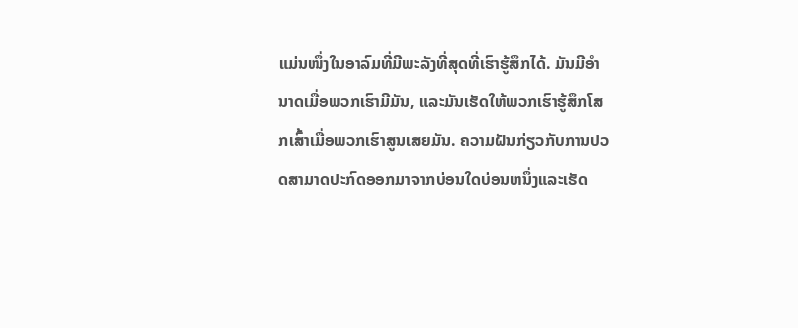ແມ່ນໜຶ່ງໃນອາລົມທີ່ມີພະລັງທີ່ສຸດທີ່ເຮົາຮູ້ສຶກໄດ້. ມັນມີອໍານາດເມື່ອພວກເຮົາມີມັນ, ແລະມັນເຮັດໃຫ້ພວກເຮົາຮູ້ສຶກໂສກເສົ້າເມື່ອພວກເຮົາສູນເສຍມັນ. ຄວາມຝັນກ່ຽວກັບການປວດສາມາດປະກົດອອກມາຈາກບ່ອນໃດບ່ອນຫນຶ່ງແລະເຮັດ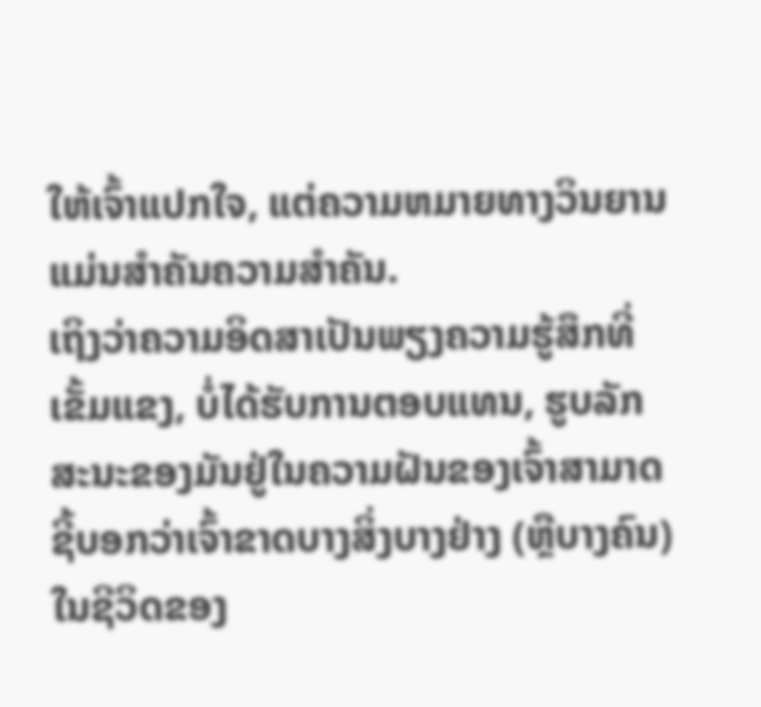ໃຫ້ເຈົ້າແປກໃຈ, ແຕ່ຄວາມຫມາຍທາງວິນຍານແມ່ນສໍາຄັນຄວາມສໍາຄັນ.
ເຖິງວ່າຄວາມອິດສາເປັນພຽງຄວາມຮູ້ສຶກທີ່ເຂັ້ມແຂງ, ບໍ່ໄດ້ຮັບການຕອບແທນ, ຮູບລັກສະນະຂອງມັນຢູ່ໃນຄວາມຝັນຂອງເຈົ້າສາມາດຊີ້ບອກວ່າເຈົ້າຂາດບາງສິ່ງບາງຢ່າງ (ຫຼືບາງຄົນ) ໃນຊີວິດຂອງ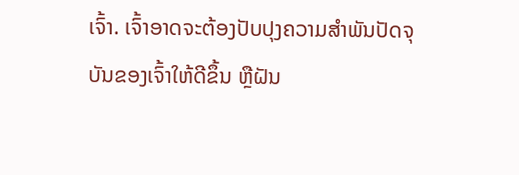ເຈົ້າ. ເຈົ້າອາດຈະຕ້ອງປັບປຸງຄວາມສຳພັນປັດຈຸບັນຂອງເຈົ້າໃຫ້ດີຂຶ້ນ ຫຼືຝັນ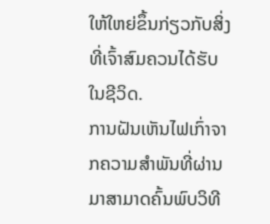ໃຫ້ໃຫຍ່ຂຶ້ນກ່ຽວກັບສິ່ງທີ່ເຈົ້າສົມຄວນໄດ້ຮັບໃນຊີວິດ.
ການຝັນເຫັນໄຟເກົ່າຈາກຄວາມສຳພັນທີ່ຜ່ານມາສາມາດຄົ້ນພົບວິທີ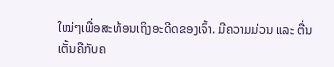ໃໝ່ໆເພື່ອສະທ້ອນເຖິງອະດີດຂອງເຈົ້າ. ມີຄວາມມ່ວນ ແລະ ຕື່ນເຕັ້ນຄືກັບຄ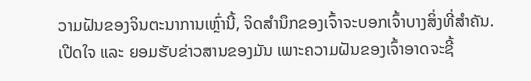ວາມຝັນຂອງຈິນຕະນາການເຫຼົ່ານີ້, ຈິດສຳນຶກຂອງເຈົ້າຈະບອກເຈົ້າບາງສິ່ງທີ່ສຳຄັນ.
ເປີດໃຈ ແລະ ຍອມຮັບຂ່າວສານຂອງມັນ ເພາະຄວາມຝັນຂອງເຈົ້າອາດຈະຊີ້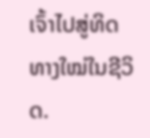ເຈົ້າໄປສູ່ທິດທາງໃໝ່ໃນຊີວິດ.